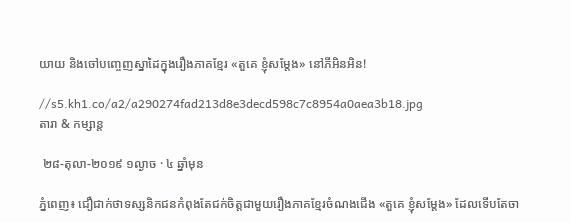យាយ និងចៅបញ្ចេញស្នាដៃក្នុងរឿងភាគខ្មែរ «តួគេ ខ្ញុំសម្តែង» នៅភីអិនអិន!

//s5.kh1.co/a2/a290274fad213d8e3decd598c7c8954a0aea3b18.jpg
តារា & កម្សាន្ដ

 ២៨-តុលា-២០១៩ ១ល្ងាច · ៤ ឆ្នាំមុន

ភ្នំពេញ៖ ជឿជាក់ថាទស្សនិកជនកំពុងតែជក់ចិត្តជាមួយរឿងភាគខ្មែរចំណងជើង «តួគេ ខ្ញុំសម្តែង» ដែលទើបតែចា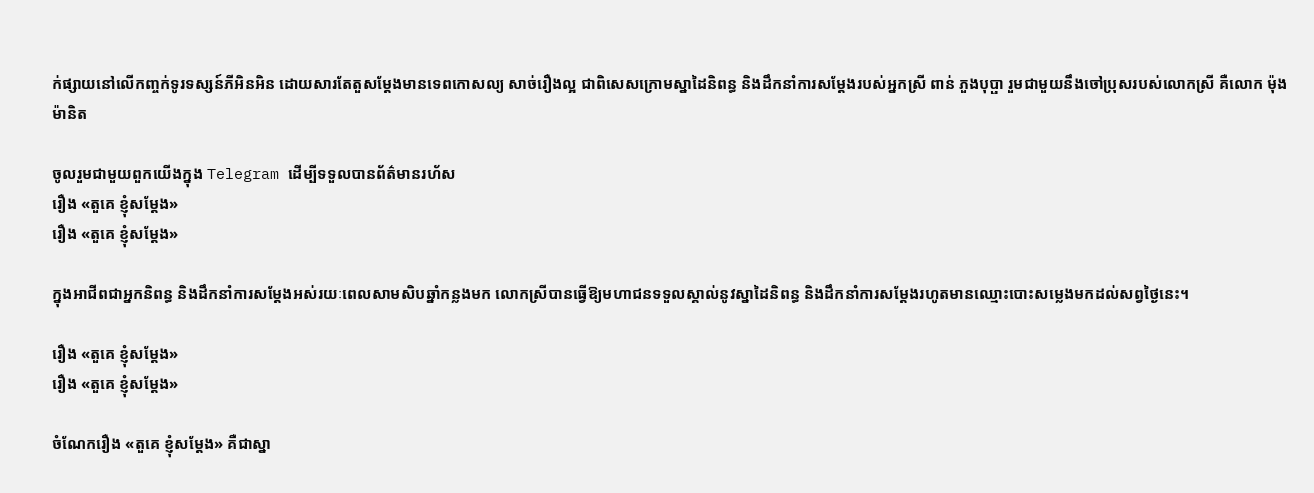ក់ផ្សាយនៅលើកញ្ចក់ទូរទស្សន៍ភីអិនអិន ដោយសារតែតួសម្តែងមានទេពកោសល្យ សាច់រឿងល្អ ជាពិសេសក្រោមស្នាដៃនិពន្ធ និងដឹកនាំការសម្តែងរបស់អ្នកស្រី ពាន់ ភួងបុប្ផា រួមជាមួយនឹងចៅប្រុសរបស់លោកស្រី គឺលោក ម៉ុង ម៉ានិត

ចូលរួមជាមួយពួកយើងក្នុង Telegram ដើម្បីទទួលបានព័ត៌មានរហ័ស
រឿង «តួគេ ខ្ញុំសម្តែង»
រឿង «តួគេ ខ្ញុំសម្តែង»

ក្នុងអាជីពជាអ្នកនិពន្ធ និងដឹកនាំការសម្តែងអស់រយៈពេលសាមសិបឆ្នាំកន្លងមក លោកស្រីបានធ្វើឱ្យមហាជនទទួលស្គាល់នូវស្នាដៃនិពន្ធ និងដឹកនាំការសម្តែងរហូតមានឈ្មោះបោះសម្លេងមកដល់សព្វថ្ងៃនេះ។

រឿង «តួគេ ខ្ញុំសម្តែង»
រឿង «តួគេ ខ្ញុំសម្តែង»

ចំណែករឿង «តួគេ ខ្ញុំសម្តែង» គឺជាស្នា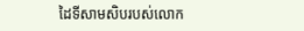ដៃទីសាមសិបរបស់លោក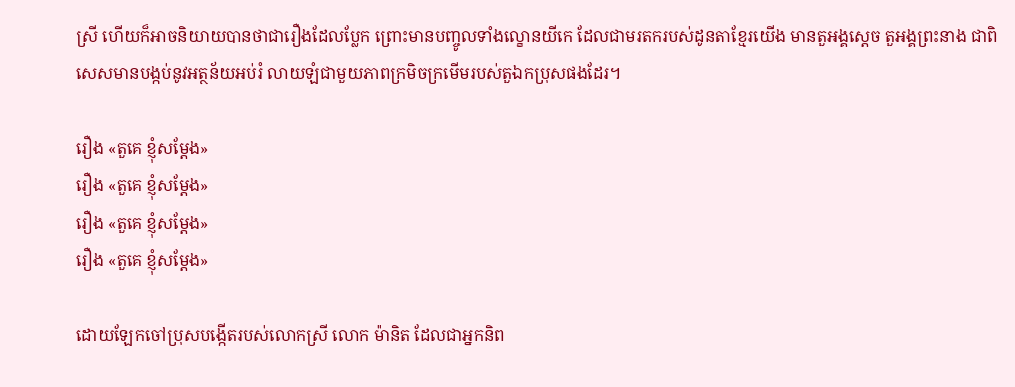ស្រី ហើយក៏អាចនិយាយបានថាជារឿងដែលប្លែក ព្រោះមានបញ្ចូលទាំងល្ខោនយីកេ ដែលជាមរតករបស់ដូនតាខ្មែរយើង មានតួអង្គស្តេច តួអង្គព្រះនាង ជាពិសេសមានបង្កប់នូវអត្ថន័យអប់រំ លាយឡំជាមួយភាពក្រមិចក្រមើមរបស់តួឯកប្រុសផងដែរ។

រឿង «តួគេ ខ្ញុំសម្តែង»
រឿង «តួគេ ខ្ញុំសម្តែង»
រឿង «តួគេ ខ្ញុំសម្តែង»
រឿង «តួគេ ខ្ញុំសម្តែង»

ដោយឡែកចៅប្រុសបង្កើតរបស់លោកស្រី លោក ម៉ានិត ដែលជាអ្នកនិព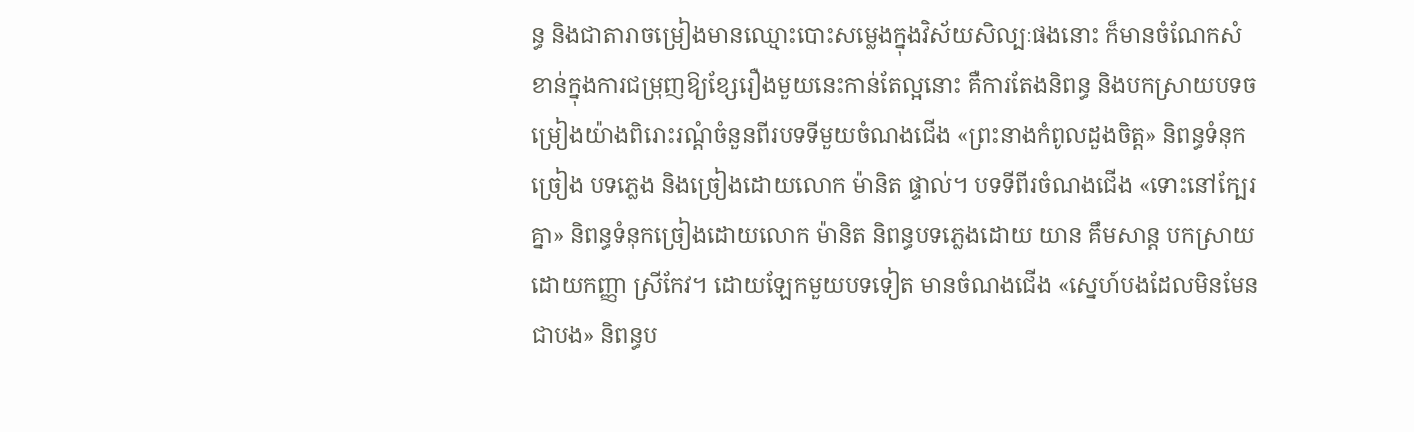ន្ធ និងជាតារាចម្រៀងមានឈ្មោះបោះសម្លេងក្នុងវិស័យសិល្បៈផងនោះ ក៏មានចំណែកសំខាន់ក្នុងការជម្រុញឱ្យខ្សែរឿងមួយនេះកាន់តែល្អនោះ គឺការតែងនិពន្ធ និងបកស្រាយបទចម្រៀងយ៉ាងពិរោះរណ្តំចំនួនពីរបទទីមួយចំណងជើង «ព្រះនាងកំពូលដួងចិត្ត» និពន្ធទំនុកច្រៀង បទភ្លេង និងច្រៀងដោយលោក ម៉ានិត ផ្ទាល់។ បទទីពីរចំណងជើង «ទោះនៅក្បែរគ្នា» និពន្ធទំនុកច្រៀងដោយលោក ម៉ានិត និពន្ធបទភ្លេងដោយ យាន គឹមសាន្ត បកស្រាយដោយកញ្ញា ស្រីកែវ។ ដោយឡែកមួយបទទៀត មានចំណងជើង «ស្នេហ៍បងដែលមិនមែនជាបង» និពន្ធប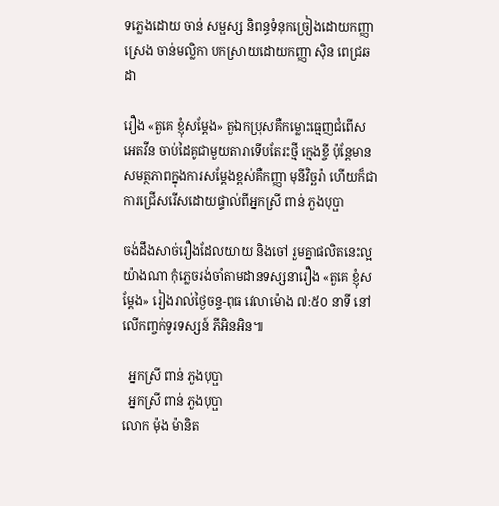ទភ្លេងដោយ ចាន់ សម្ផស្ស និពន្ធទំនុកច្រៀងដោយកញ្ញា ស្រេង ចាន់មល្លិកា បកស្រាយដោយកញ្ញា ស៊ិន ពេជ្រឆដា

រឿង «តួគេ ខ្ញុំសម្តែង» តួឯកប្រុសគឺកម្លោះធ្មេញជំពើស អេតវីន ចាប់ដៃគូជាមួយតារាទើបតែរះថ្មី ក្មេងខ្ចី ប៉ុន្តែមានសមត្ថភាពក្នុងការសម្តែងខ្ពស់គឺកញ្ញា មុនីវិច្ឆរ៉ា ហើយក៏ជាការជ្រើសរើសដោយផ្ទាល់ពីអ្នកស្រី ពាន់ ភួងបុប្ផា

ចង់ដឹងសាច់រឿងដែលយាយ និងចៅ រួមគ្នាផលិតនេះល្អយ៉ាងណា កុំភ្លេចរង់ចាំតាមដានទស្សនារឿង «តួគេ ខ្ញុំសម្តែង» រៀងរាល់ថ្ងៃចន្ទ-ពុធ វេលាម៉ោង ៧:៥០ នាទី នៅលើកញ្ចក់ទូរទស្សន៍ ភីអិនអិន៕

  អ្នកស្រី ពាន់ ភួងបុប្ផា
  អ្នកស្រី ពាន់ ភួងបុប្ផា
លោក ម៉ុង ម៉ានិត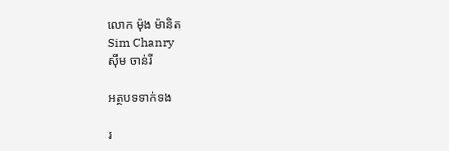លោក ម៉ុង ម៉ានិត
Sim Chanry
ស៊ឹម ចាន់រី

អត្ថបទទាក់ទង

រ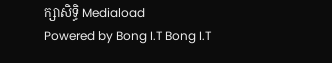ក្សាសិទ្ធិ Mediaload
Powered by Bong I.T Bong I.T